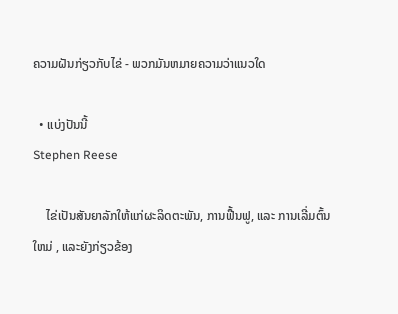ຄວາມຝັນກ່ຽວກັບໄຂ່ - ພວກມັນຫມາຍຄວາມວ່າແນວໃດ

  • ແບ່ງປັນນີ້
Stephen Reese

    ໄຂ່ເປັນສັນຍາລັກໃຫ້ແກ່ຜະລິດຕະພັນ, ການຟື້ນຟູ, ແລະ ການເລີ່ມຕົ້ນໃຫມ່ , ແລະຍັງກ່ຽວຂ້ອງ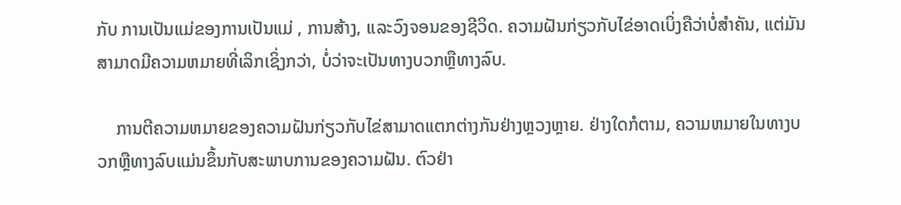ກັບ ການເປັນແມ່ຂອງການເປັນແມ່ , ການສ້າງ, ແລະວົງຈອນຂອງຊີວິດ. ຄວາມຝັນກ່ຽວກັບໄຂ່ອາດເບິ່ງຄືວ່າບໍ່ສໍາຄັນ, ແຕ່ມັນສາມາດມີຄວາມຫມາຍທີ່ເລິກເຊິ່ງກວ່າ, ບໍ່ວ່າຈະເປັນທາງບວກຫຼືທາງລົບ.

    ການຕີຄວາມຫມາຍຂອງຄວາມຝັນກ່ຽວກັບໄຂ່ສາມາດແຕກຕ່າງກັນຢ່າງຫຼວງຫຼາຍ. ຢ່າງໃດກໍຕາມ, ຄວາມຫມາຍໃນທາງບວກຫຼືທາງລົບແມ່ນຂຶ້ນກັບສະພາບການຂອງຄວາມຝັນ. ຕົວຢ່າ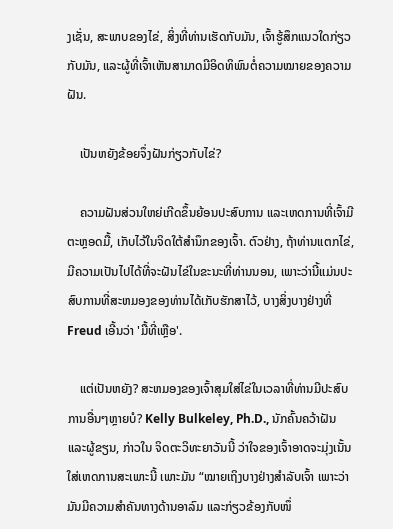ງເຊັ່ນ, ສະພາບຂອງໄຂ່, ສິ່ງທີ່ທ່ານເຮັດກັບມັນ, ເຈົ້າຮູ້ສຶກແນວໃດກ່ຽວກັບມັນ, ແລະຜູ້ທີ່ເຈົ້າເຫັນສາມາດມີອິດທິພົນຕໍ່ຄວາມໝາຍຂອງຄວາມຝັນ.

    ເປັນຫຍັງຂ້ອຍຈຶ່ງຝັນກ່ຽວກັບໄຂ່?

    ຄວາມຝັນສ່ວນໃຫຍ່ເກີດຂຶ້ນຍ້ອນປະສົບການ ແລະເຫດການທີ່ເຈົ້າມີຕະຫຼອດມື້, ເກັບໄວ້ໃນຈິດໃຕ້ສຳນຶກຂອງເຈົ້າ. ຕົວຢ່າງ, ຖ້າທ່ານແຕກໄຂ່, ມີຄວາມເປັນໄປໄດ້ທີ່ຈະຝັນໄຂ່ໃນຂະນະທີ່ທ່ານນອນ, ເພາະວ່ານີ້ແມ່ນປະສົບການທີ່ສະຫມອງຂອງທ່ານໄດ້ເກັບຮັກສາໄວ້, ບາງສິ່ງບາງຢ່າງທີ່ Freud ເອີ້ນວ່າ 'ມື້ທີ່ເຫຼືອ'.

    ແຕ່ເປັນຫຍັງ? ສະຫມອງຂອງເຈົ້າສຸມໃສ່ໄຂ່ໃນເວລາທີ່ທ່ານມີປະສົບການອື່ນໆຫຼາຍບໍ? Kelly Bulkeley, Ph.D., ນັກຄົ້ນຄວ້າຝັນ ແລະຜູ້ຂຽນ, ກ່າວໃນ ຈິດຕະວິທະຍາວັນນີ້ ວ່າໃຈຂອງເຈົ້າອາດຈະມຸ່ງເນັ້ນໃສ່ເຫດການສະເພາະນີ້ ເພາະມັນ “ໝາຍເຖິງບາງຢ່າງສຳລັບເຈົ້າ ເພາະວ່າມັນມີຄວາມສຳຄັນທາງດ້ານອາລົມ ແລະກ່ຽວຂ້ອງກັບໜຶ່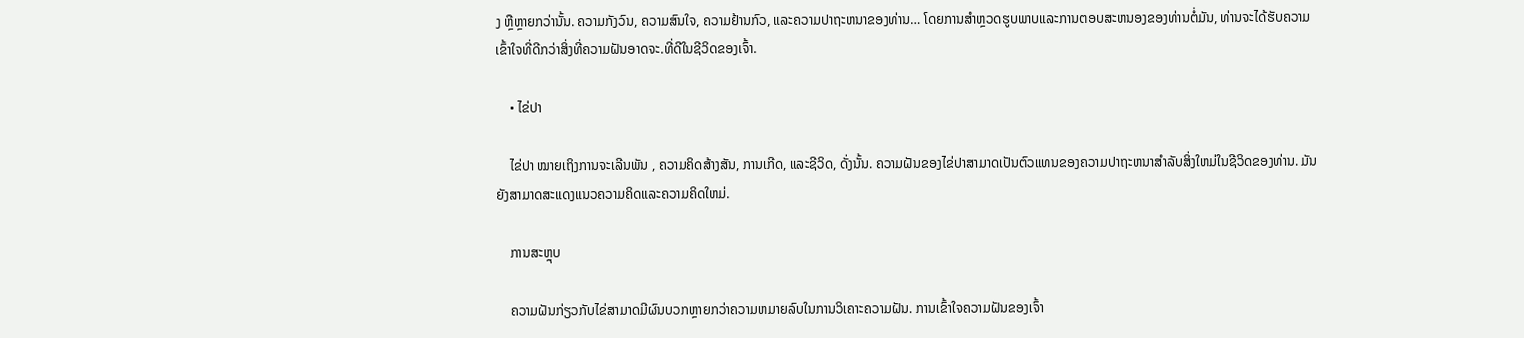ງ ຫຼືຫຼາຍກວ່ານັ້ນ. ຄວາມກັງວົນ, ຄວາມສົນໃຈ, ຄວາມຢ້ານກົວ, ແລະຄວາມປາຖະຫນາຂອງທ່ານ… ໂດຍການສໍາຫຼວດຮູບພາບແລະການຕອບສະຫນອງຂອງທ່ານຕໍ່ມັນ, ທ່ານຈະໄດ້ຮັບຄວາມເຂົ້າໃຈທີ່ດີກວ່າສິ່ງທີ່ຄວາມຝັນອາດຈະ.ທີ່ດີໃນຊີວິດຂອງເຈົ້າ.

    • ໄຂ່ປາ

    ໄຂ່ປາ ໝາຍເຖິງການຈະເລີນພັນ , ຄວາມຄິດສ້າງສັນ, ການເກີດ, ແລະຊີວິດ, ດັ່ງນັ້ນ. ຄວາມຝັນຂອງໄຂ່ປາສາມາດເປັນຕົວແທນຂອງຄວາມປາຖະຫນາສໍາລັບສິ່ງໃຫມ່ໃນຊີວິດຂອງທ່ານ. ມັນຍັງສາມາດສະແດງແນວຄວາມຄິດແລະຄວາມຄິດໃຫມ່.

    ການສະຫຼຸບ

    ຄວາມຝັນກ່ຽວກັບໄຂ່ສາມາດມີຜົນບວກຫຼາຍກວ່າຄວາມຫມາຍລົບໃນການວິເຄາະຄວາມຝັນ. ການເຂົ້າໃຈຄວາມຝັນຂອງເຈົ້າ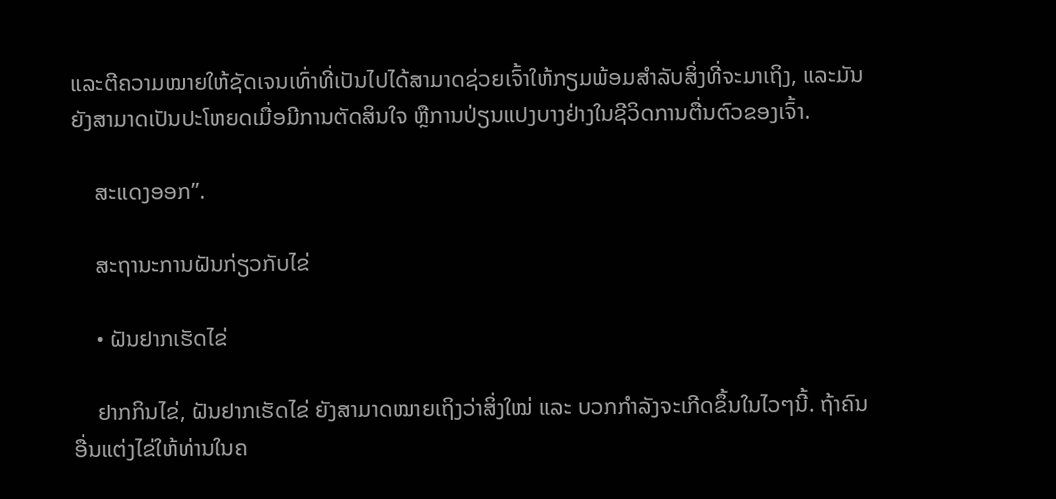ແລະຕີຄວາມໝາຍໃຫ້ຊັດເຈນເທົ່າທີ່ເປັນໄປໄດ້ສາມາດຊ່ວຍເຈົ້າໃຫ້ກຽມພ້ອມສຳລັບສິ່ງທີ່ຈະມາເຖິງ, ແລະມັນຍັງສາມາດເປັນປະໂຫຍດເມື່ອມີການຕັດສິນໃຈ ຫຼືການປ່ຽນແປງບາງຢ່າງໃນຊີວິດການຕື່ນຕົວຂອງເຈົ້າ.

    ສະແດງອອກ”.

    ສະຖານະການຝັນກ່ຽວກັບໄຂ່

    • ຝັນຢາກເຮັດໄຂ່

    ຢາກກິນໄຂ່, ຝັນຢາກເຮັດໄຂ່ ຍັງສາມາດໝາຍເຖິງວ່າສິ່ງໃໝ່ ແລະ ບວກກຳລັງຈະເກີດຂຶ້ນໃນໄວໆນີ້. ຖ້າຄົນອື່ນແຕ່ງໄຂ່ໃຫ້ທ່ານໃນຄ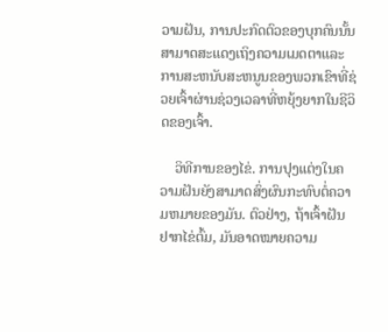ວາມຝັນ, ການປະກົດຕົວຂອງບຸກຄົນນັ້ນສາມາດສະແດງເຖິງຄວາມເມດຕາແລະການສະຫນັບສະຫນູນຂອງພວກເຂົາທີ່ຊ່ວຍເຈົ້າຜ່ານຊ່ວງເວລາທີ່ຫຍຸ້ງຍາກໃນຊີວິດຂອງເຈົ້າ.

    ວິທີການຂອງໄຂ່. ການປຸງແຕ່ງໃນຄວາມຝັນຍັງສາມາດສົ່ງຜົນກະທົບຕໍ່ຄວາມຫມາຍຂອງມັນ. ຕົວຢ່າງ, ຖ້າເຈົ້າຝັນຢາກໄຂ່ຕົ້ມ, ມັນອາດໝາຍຄວາມ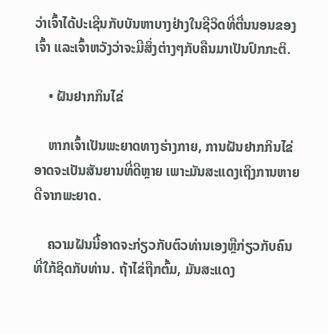ວ່າເຈົ້າໄດ້ປະເຊີນກັບບັນຫາບາງຢ່າງໃນຊີວິດທີ່ຕື່ນນອນຂອງເຈົ້າ ແລະເຈົ້າຫວັງວ່າຈະມີສິ່ງຕ່າງໆກັບຄືນມາເປັນປົກກະຕິ.

    • ຝັນຢາກກິນໄຂ່

    ຫາກເຈົ້າເປັນພະຍາດທາງຮ່າງກາຍ, ການຝັນຢາກກິນໄຂ່ອາດຈະເປັນສັນຍານທີ່ດີຫຼາຍ ເພາະມັນສະແດງເຖິງການຫາຍດີຈາກພະຍາດ.

    ຄວາມຝັນນີ້ອາດຈະກ່ຽວກັບຕົວທ່ານເອງຫຼືກ່ຽວກັບຄົນທີ່ໃກ້ຊິດກັບທ່ານ. ຖ້າໄຂ່ຖືກຕົ້ມ, ມັນສະແດງ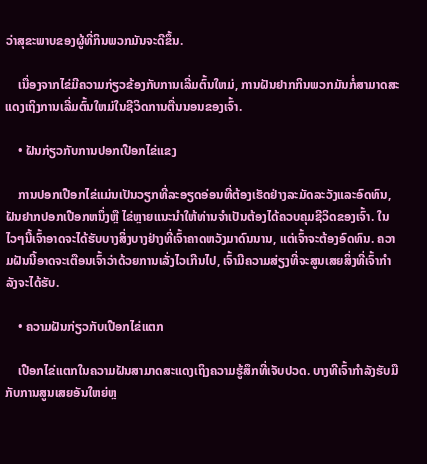ວ່າສຸຂະພາບຂອງຜູ້ທີ່ກິນພວກມັນຈະດີຂຶ້ນ.

    ເນື່ອງຈາກໄຂ່ມີຄວາມກ່ຽວຂ້ອງກັບການເລີ່ມຕົ້ນໃຫມ່, ການຝັນຢາກກິນພວກມັນກໍ່ສາມາດສະແດງເຖິງການເລີ່ມຕົ້ນໃຫມ່ໃນຊີວິດການຕື່ນນອນຂອງເຈົ້າ.

    • ຝັນກ່ຽວກັບການປອກເປືອກໄຂ່ແຂງ

    ການປອກເປືອກໄຂ່ແມ່ນເປັນວຽກທີ່ລະອຽດອ່ອນທີ່ຕ້ອງເຮັດຢ່າງລະມັດລະວັງແລະອົດທົນ, ຝັນຢາກປອກເປືອກຫນຶ່ງຫຼື ໄຂ່ຫຼາຍແນະນໍາໃຫ້ທ່ານຈໍາເປັນຕ້ອງໄດ້ຄວບຄຸມຊີວິດຂອງເຈົ້າ. ໃນໄວໆນີ້ເຈົ້າອາດຈະໄດ້ຮັບບາງສິ່ງບາງຢ່າງທີ່ເຈົ້າຄາດຫວັງມາດົນນານ, ແຕ່ເຈົ້າຈະຕ້ອງອົດທົນ. ຄວາມຝັນນີ້ອາດຈະເຕືອນເຈົ້າວ່າດ້ວຍການເລັ່ງໄວເກີນໄປ, ເຈົ້າມີຄວາມສ່ຽງທີ່ຈະສູນເສຍສິ່ງທີ່ເຈົ້າກຳລັງຈະໄດ້ຮັບ.

    • ຄວາມຝັນກ່ຽວກັບເປືອກໄຂ່ແຕກ

    ເປືອກໄຂ່ແຕກໃນຄວາມຝັນສາມາດສະແດງເຖິງຄວາມຮູ້ສຶກທີ່ເຈັບປວດ. ບາງທີເຈົ້າກຳລັງຮັບມືກັບການສູນເສຍອັນໃຫຍ່ຫຼ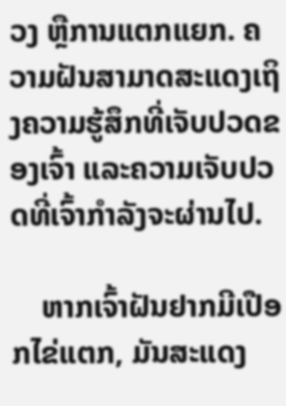ວງ ຫຼືການແຕກແຍກ. ຄວາມຝັນສາມາດສະແດງເຖິງຄວາມຮູ້ສຶກທີ່ເຈັບປວດຂອງເຈົ້າ ແລະຄວາມເຈັບປວດທີ່ເຈົ້າກຳລັງຈະຜ່ານໄປ.

    ຫາກເຈົ້າຝັນຢາກມີເປືອກໄຂ່ແຕກ, ມັນສະແດງ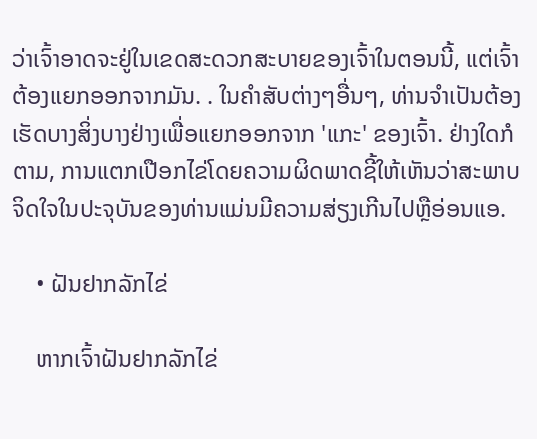ວ່າເຈົ້າອາດຈະຢູ່ໃນເຂດສະດວກສະບາຍຂອງເຈົ້າໃນຕອນນີ້, ແຕ່ເຈົ້າຕ້ອງແຍກອອກຈາກມັນ. . ໃນຄໍາສັບຕ່າງໆອື່ນໆ, ທ່ານຈໍາເປັນຕ້ອງເຮັດບາງສິ່ງບາງຢ່າງເພື່ອແຍກອອກຈາກ 'ແກະ' ຂອງເຈົ້າ. ຢ່າງໃດກໍຕາມ, ການແຕກເປືອກໄຂ່ໂດຍຄວາມຜິດພາດຊີ້ໃຫ້ເຫັນວ່າສະພາບຈິດໃຈໃນປະຈຸບັນຂອງທ່ານແມ່ນມີຄວາມສ່ຽງເກີນໄປຫຼືອ່ອນແອ.

    • ຝັນຢາກລັກໄຂ່

    ຫາກເຈົ້າຝັນຢາກລັກໄຂ່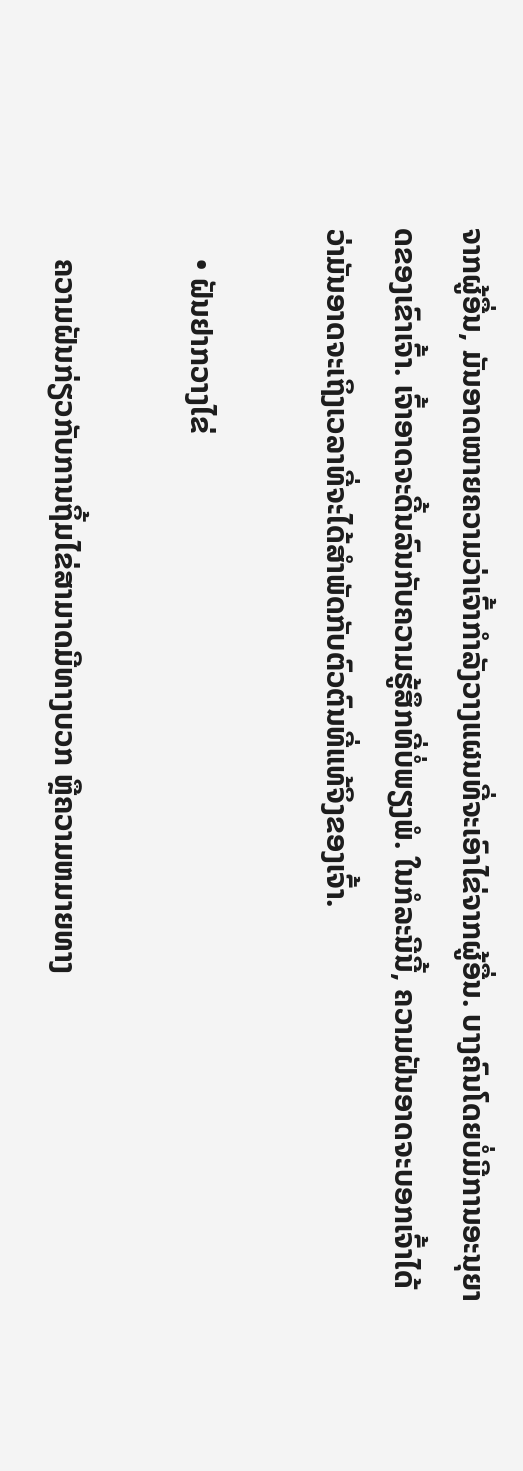ຈາກຜູ້ອື່ນ, ມັນອາດໝາຍຄວາມວ່າເຈົ້າກຳລັງວາງແຜນທີ່ຈະເອົາໄຂ່ຈາກຜູ້ອື່ນ. ບາງຄົນໂດຍບໍ່ມີການອະນຸຍາດຂອງເຂົາເຈົ້າ. ເຈົ້າອາດຈະດີ້ນລົນກັບຄວາມຮູ້ສຶກທີ່ບໍ່ພຽງພໍ. ໃນກໍລະນີນີ້, ຄວາມຝັນອາດຈະບອກເຈົ້າໄດ້ວ່າມັນອາດຈະເຖິງເວລາທີ່ຈະໄດ້ສໍາພັດກັບຕົວຕົນທີ່ແທ້ຈິງຂອງເຈົ້າ.

    • ຝັນຢາກວາງໄຂ່

    ຄວາມຝັນກ່ຽວກັບການຖິ້ມໄຂ່ສາມາດມີທາງບວກ ຫຼືຄວາມຫມາຍທາງ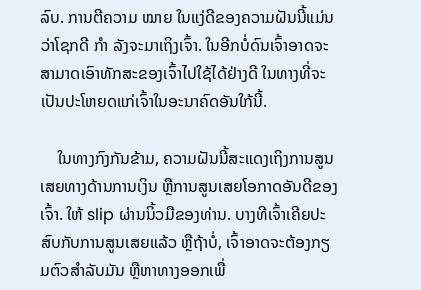ລົບ. ການຕີຄວາມ ໝາຍ ໃນແງ່ດີຂອງຄວາມຝັນນີ້ແມ່ນວ່າໂຊກດີ ກຳ ລັງຈະມາເຖິງເຈົ້າ. ໃນອີກບໍ່ດົນເຈົ້າອາດຈະສາມາດເອົາທັກສະຂອງເຈົ້າໄປໃຊ້ໄດ້ຢ່າງດີ ໃນທາງທີ່ຈະເປັນປະໂຫຍດແກ່ເຈົ້າໃນອະນາຄົດອັນໃກ້ນີ້.

    ໃນທາງກົງກັນຂ້າມ, ຄວາມຝັນນີ້ສະແດງເຖິງການສູນເສຍທາງດ້ານການເງິນ ຫຼືການສູນເສຍໂອກາດອັນດີຂອງເຈົ້າ. ໃຫ້ slip ຜ່ານນິ້ວມືຂອງທ່ານ. ບາງທີເຈົ້າເຄີຍປະສົບກັບການສູນເສຍແລ້ວ ຫຼືຖ້າບໍ່, ເຈົ້າອາດຈະຕ້ອງກຽມຕົວສຳລັບມັນ ຫຼືຫາທາງອອກເພື່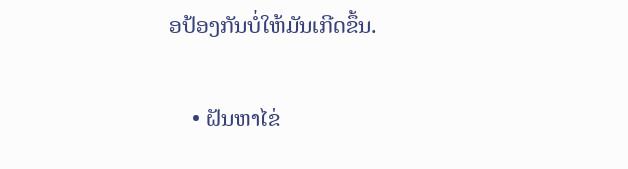ອປ້ອງກັນບໍ່ໃຫ້ມັນເກີດຂຶ້ນ.

    • ຝັນຫາໄຂ່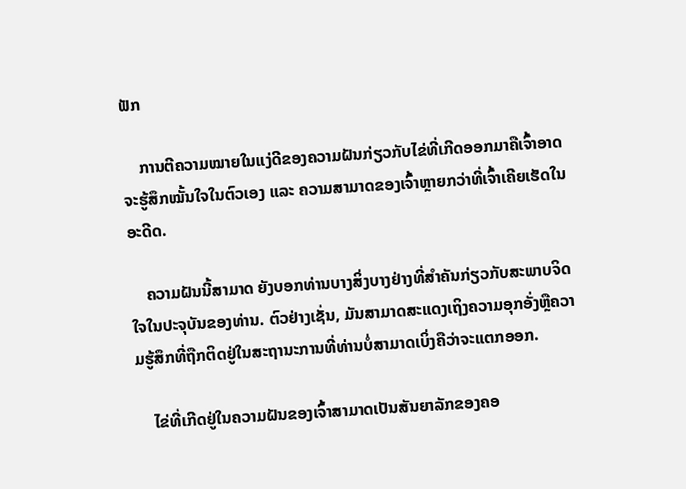ຟັກ

    ການຕີຄວາມໝາຍໃນແງ່ດີຂອງຄວາມຝັນກ່ຽວກັບໄຂ່ທີ່ເກີດອອກມາຄືເຈົ້າອາດຈະຮູ້ສຶກໝັ້ນໃຈໃນຕົວເອງ ແລະ ຄວາມສາມາດຂອງເຈົ້າຫຼາຍກວ່າທີ່ເຈົ້າເຄີຍເຮັດໃນອະດີດ.

    ຄວາມຝັນນີ້ສາມາດ ຍັງບອກທ່ານບາງສິ່ງບາງຢ່າງທີ່ສໍາຄັນກ່ຽວກັບສະພາບຈິດໃຈໃນປະຈຸບັນຂອງທ່ານ. ຕົວຢ່າງເຊັ່ນ, ມັນສາມາດສະແດງເຖິງຄວາມອຸກອັ່ງຫຼືຄວາມຮູ້ສຶກທີ່ຖືກຕິດຢູ່ໃນສະຖານະການທີ່ທ່ານບໍ່ສາມາດເບິ່ງຄືວ່າຈະແຕກອອກ.

    ໄຂ່ທີ່ເກີດຢູ່ໃນຄວາມຝັນຂອງເຈົ້າສາມາດເປັນສັນຍາລັກຂອງຄອ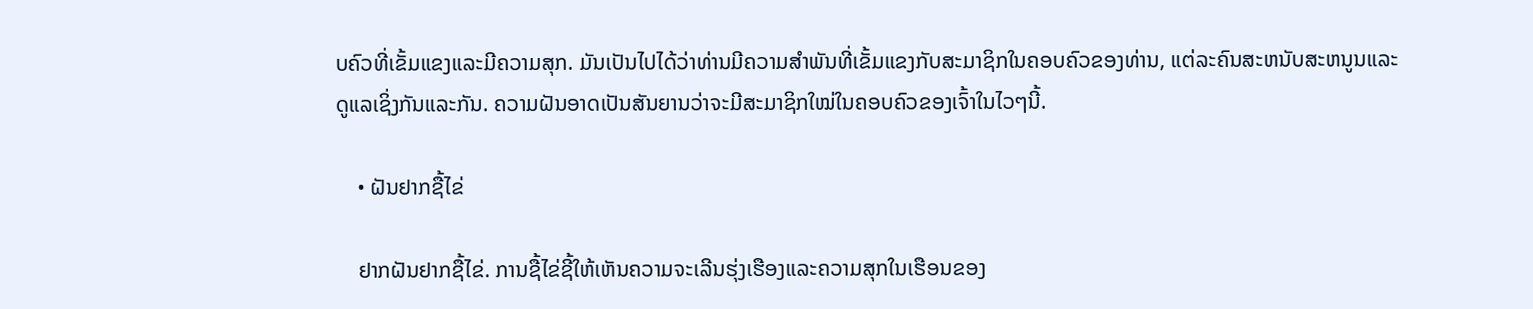ບຄົວທີ່ເຂັ້ມແຂງແລະມີຄວາມສຸກ. ມັນເປັນໄປໄດ້ວ່າທ່ານມີຄວາມສໍາພັນທີ່ເຂັ້ມແຂງກັບສະມາຊິກໃນຄອບຄົວຂອງທ່ານ, ແຕ່ລະຄົນສະຫນັບສະຫນູນແລະດູແລເຊິ່ງກັນແລະກັນ. ຄວາມຝັນອາດເປັນສັນຍານວ່າຈະມີສະມາຊິກໃໝ່ໃນຄອບຄົວຂອງເຈົ້າໃນໄວໆນີ້.

    • ຝັນຢາກຊື້ໄຂ່

    ຢາກຝັນຢາກຊື້ໄຂ່. ການຊື້ໄຂ່ຊີ້ໃຫ້ເຫັນຄວາມຈະເລີນຮຸ່ງເຮືອງແລະຄວາມສຸກໃນເຮືອນຂອງ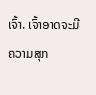ເຈົ້າ. ເຈົ້າອາດຈະມີຄວາມສຸກ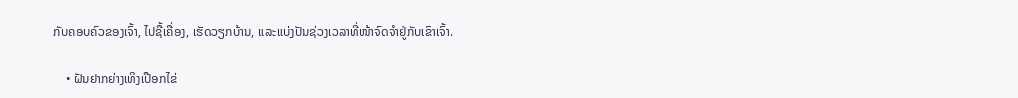ກັບຄອບຄົວຂອງເຈົ້າ, ໄປຊື້ເຄື່ອງ, ເຮັດວຽກບ້ານ, ແລະແບ່ງປັນຊ່ວງເວລາທີ່ໜ້າຈົດຈຳຢູ່ກັບເຂົາເຈົ້າ.

    • ຝັນຢາກຍ່າງເທິງເປືອກໄຂ່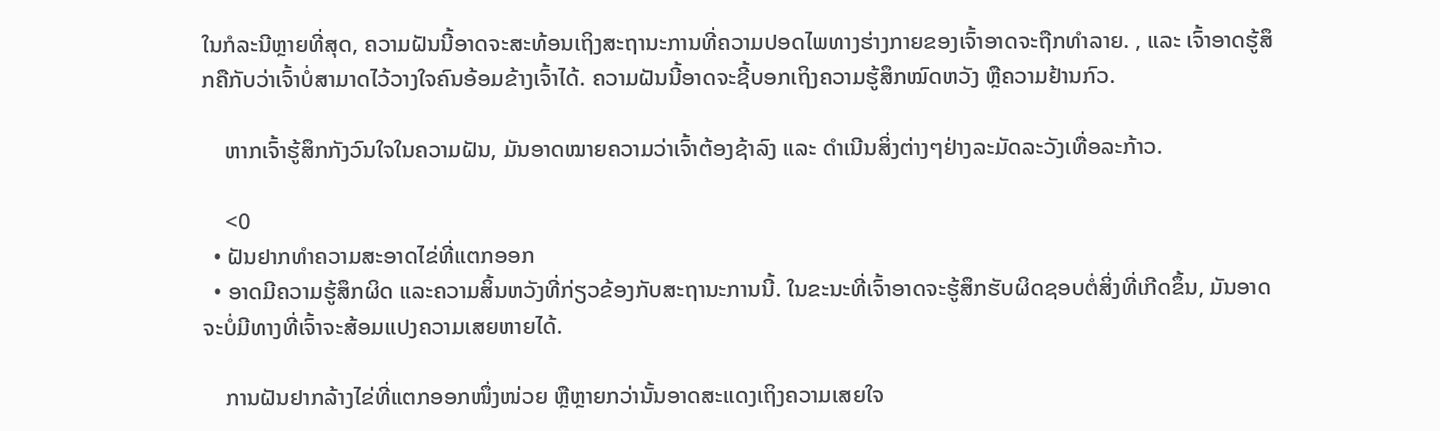ໃນກໍລະນີຫຼາຍທີ່ສຸດ, ຄວາມຝັນນີ້ອາດຈະສະທ້ອນເຖິງສະຖານະການທີ່ຄວາມປອດໄພທາງຮ່າງກາຍຂອງເຈົ້າອາດຈະຖືກທຳລາຍ. , ແລະ ເຈົ້າອາດຮູ້ສຶກຄືກັບວ່າເຈົ້າບໍ່ສາມາດໄວ້ວາງໃຈຄົນອ້ອມຂ້າງເຈົ້າໄດ້. ຄວາມຝັນນີ້ອາດຈະຊີ້ບອກເຖິງຄວາມຮູ້ສຶກໝົດຫວັງ ຫຼືຄວາມຢ້ານກົວ.

    ຫາກເຈົ້າຮູ້ສຶກກັງວົນໃຈໃນຄວາມຝັນ, ມັນອາດໝາຍຄວາມວ່າເຈົ້າຕ້ອງຊ້າລົງ ແລະ ດຳເນີນສິ່ງຕ່າງໆຢ່າງລະມັດລະວັງເທື່ອລະກ້າວ.

    <0
  • ຝັນຢາກທຳຄວາມສະອາດໄຂ່ທີ່ແຕກອອກ
  • ອາດມີຄວາມຮູ້ສຶກຜິດ ແລະຄວາມສິ້ນຫວັງທີ່ກ່ຽວຂ້ອງກັບສະຖານະການນີ້. ໃນຂະນະທີ່ເຈົ້າອາດຈະຮູ້ສຶກຮັບຜິດຊອບຕໍ່ສິ່ງທີ່ເກີດຂຶ້ນ, ມັນອາດຈະບໍ່ມີທາງທີ່ເຈົ້າຈະສ້ອມແປງຄວາມເສຍຫາຍໄດ້.

    ການຝັນຢາກລ້າງໄຂ່ທີ່ແຕກອອກໜຶ່ງໜ່ວຍ ຫຼືຫຼາຍກວ່ານັ້ນອາດສະແດງເຖິງຄວາມເສຍໃຈ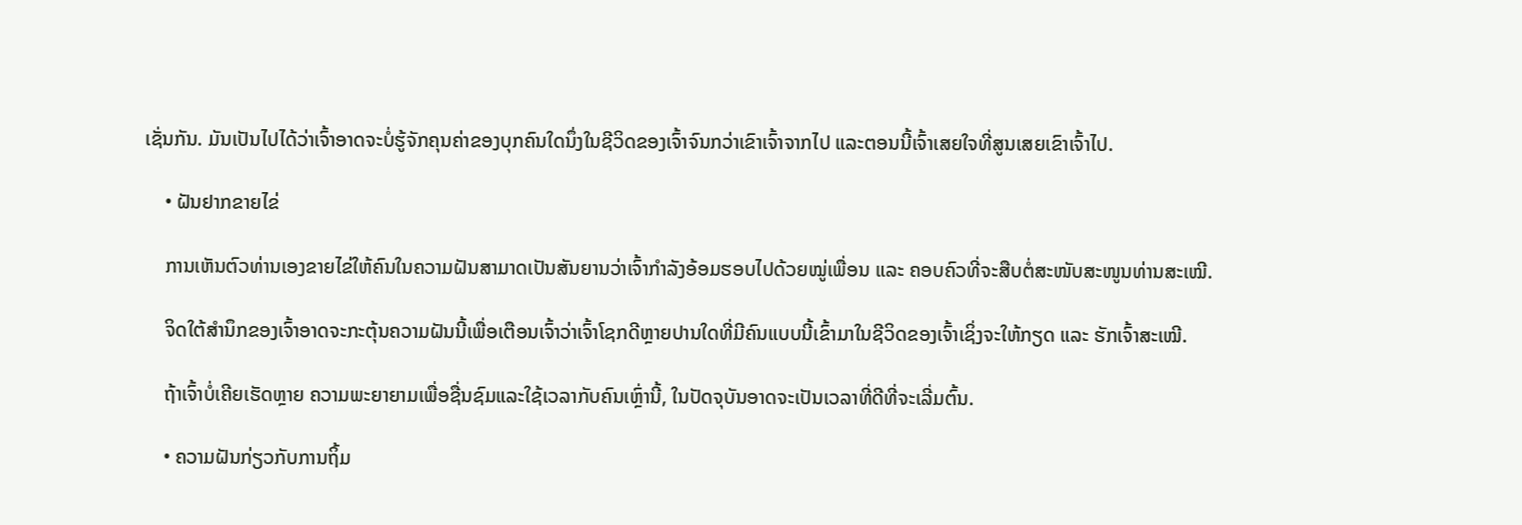ເຊັ່ນກັນ. ມັນເປັນໄປໄດ້ວ່າເຈົ້າອາດຈະບໍ່ຮູ້ຈັກຄຸນຄ່າຂອງບຸກຄົນໃດນຶ່ງໃນຊີວິດຂອງເຈົ້າຈົນກວ່າເຂົາເຈົ້າຈາກໄປ ແລະຕອນນີ້ເຈົ້າເສຍໃຈທີ່ສູນເສຍເຂົາເຈົ້າໄປ.

    • ຝັນຢາກຂາຍໄຂ່

    ການເຫັນຕົວທ່ານເອງຂາຍໄຂ່ໃຫ້ຄົນໃນຄວາມຝັນສາມາດເປັນສັນຍານວ່າເຈົ້າກຳລັງອ້ອມຮອບໄປດ້ວຍໝູ່ເພື່ອນ ແລະ ຄອບຄົວທີ່ຈະສືບຕໍ່ສະໜັບສະໜູນທ່ານສະເໝີ.

    ຈິດໃຕ້ສຳນຶກຂອງເຈົ້າອາດຈະກະຕຸ້ນຄວາມຝັນນີ້ເພື່ອເຕືອນເຈົ້າວ່າເຈົ້າໂຊກດີຫຼາຍປານໃດທີ່ມີຄົນແບບນີ້ເຂົ້າມາໃນຊີວິດຂອງເຈົ້າເຊິ່ງຈະໃຫ້ກຽດ ແລະ ຮັກເຈົ້າສະເໝີ.

    ຖ້າເຈົ້າບໍ່ເຄີຍເຮັດຫຼາຍ ຄວາມພະຍາຍາມເພື່ອຊື່ນຊົມແລະໃຊ້ເວລາກັບຄົນເຫຼົ່ານີ້, ໃນປັດຈຸບັນອາດຈະເປັນເວລາທີ່ດີທີ່ຈະເລີ່ມຕົ້ນ.

    • ຄວາມຝັນກ່ຽວກັບການຖິ້ມ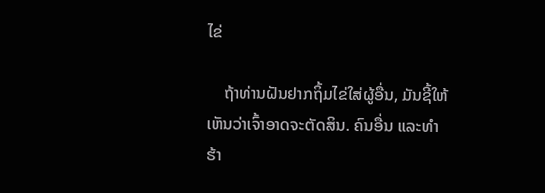ໄຂ່

    ຖ້າທ່ານຝັນຢາກຖິ້ມໄຂ່ໃສ່ຜູ້ອື່ນ, ມັນຊີ້ໃຫ້ເຫັນວ່າເຈົ້າອາດຈະຕັດສິນ. ຄົນອື່ນ ແລະທຳຮ້າ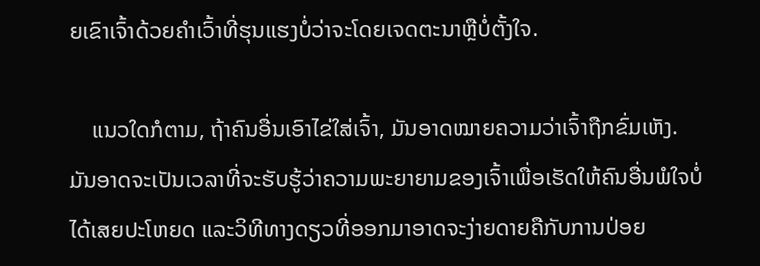ຍເຂົາເຈົ້າດ້ວຍຄຳເວົ້າທີ່ຮຸນແຮງບໍ່ວ່າຈະໂດຍເຈດຕະນາຫຼືບໍ່ຕັ້ງໃຈ.

    ແນວໃດກໍຕາມ, ຖ້າຄົນອື່ນເອົາໄຂ່ໃສ່ເຈົ້າ, ມັນອາດໝາຍຄວາມວ່າເຈົ້າຖືກຂົ່ມເຫັງ. ມັນອາດຈະເປັນເວລາທີ່ຈະຮັບຮູ້ວ່າຄວາມພະຍາຍາມຂອງເຈົ້າເພື່ອເຮັດໃຫ້ຄົນອື່ນພໍໃຈບໍ່ໄດ້ເສຍປະໂຫຍດ ແລະວິທີທາງດຽວທີ່ອອກມາອາດຈະງ່າຍດາຍຄືກັບການປ່ອຍ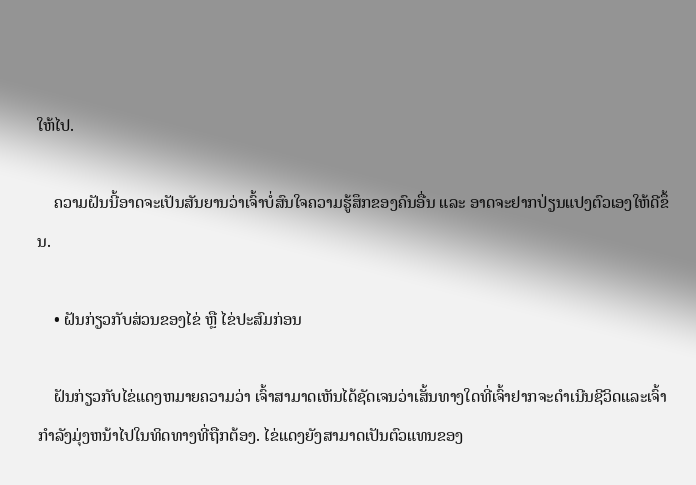ໃຫ້ໄປ.

    ຄວາມຝັນນີ້ອາດຈະເປັນສັນຍານວ່າເຈົ້າບໍ່ສົນໃຈຄວາມຮູ້ສຶກຂອງຄົນອື່ນ ແລະ ອາດຈະຢາກປ່ຽນແປງຕົວເອງໃຫ້ດີຂຶ້ນ.

    • ຝັນກ່ຽວກັບສ່ວນຂອງໄຂ່ ຫຼື ໄຂ່ປະສົມກ່ອນ

    ຝັນກ່ຽວກັບໄຂ່ແດງຫມາຍຄວາມວ່າ ເຈົ້າສາມາດເຫັນໄດ້ຊັດເຈນວ່າເສັ້ນທາງໃດທີ່ເຈົ້າຢາກຈະດໍາເນີນຊີວິດແລະເຈົ້າກໍາລັງມຸ່ງຫນ້າໄປໃນທິດທາງທີ່ຖືກຕ້ອງ. ໄຂ່ແດງຍັງສາມາດເປັນຕົວແທນຂອງ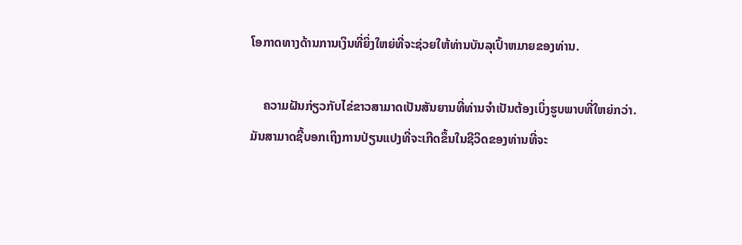ໂອກາດທາງດ້ານການເງິນທີ່ຍິ່ງໃຫຍ່ທີ່ຈະຊ່ວຍໃຫ້ທ່ານບັນລຸເປົ້າຫມາຍຂອງທ່ານ.

    ຄວາມຝັນກ່ຽວກັບໄຂ່ຂາວສາມາດເປັນສັນຍານທີ່ທ່ານຈໍາເປັນຕ້ອງເບິ່ງຮູບພາບທີ່ໃຫຍ່ກວ່າ. ມັນສາມາດຊີ້ບອກເຖິງການປ່ຽນແປງທີ່ຈະເກີດຂຶ້ນໃນຊີວິດຂອງທ່ານທີ່ຈະ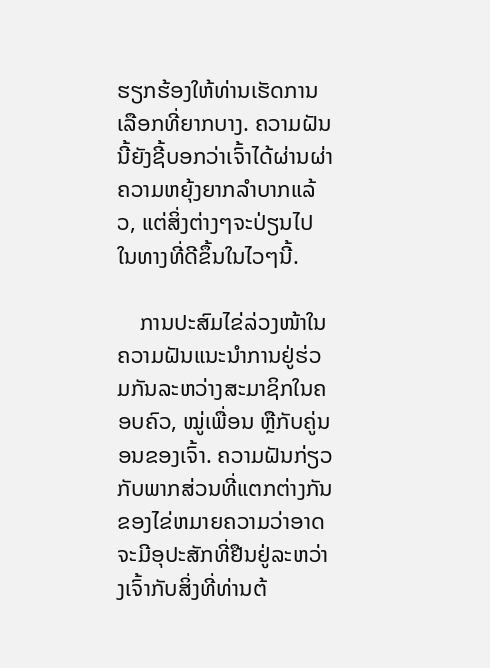ຮຽກຮ້ອງໃຫ້ທ່ານເຮັດການເລືອກທີ່ຍາກບາງ. ຄວາມຝັນນີ້ຍັງຊີ້ບອກວ່າເຈົ້າໄດ້ຜ່ານຜ່າຄວາມຫຍຸ້ງຍາກລຳບາກແລ້ວ, ແຕ່ສິ່ງຕ່າງໆຈະປ່ຽນໄປໃນທາງທີ່ດີຂຶ້ນໃນໄວໆນີ້.

    ການປະສົມໄຂ່ລ່ວງໜ້າໃນຄວາມຝັນແນະນຳການຢູ່ຮ່ວມກັນລະຫວ່າງສະມາຊິກໃນຄອບຄົວ, ໝູ່ເພື່ອນ ຫຼືກັບຄູ່ນອນຂອງເຈົ້າ. ຄວາມຝັນກ່ຽວກັບພາກສ່ວນທີ່ແຕກຕ່າງກັນຂອງໄຂ່ຫມາຍຄວາມວ່າອາດຈະມີອຸປະສັກທີ່ຢືນຢູ່ລະຫວ່າງເຈົ້າກັບສິ່ງທີ່ທ່ານຕ້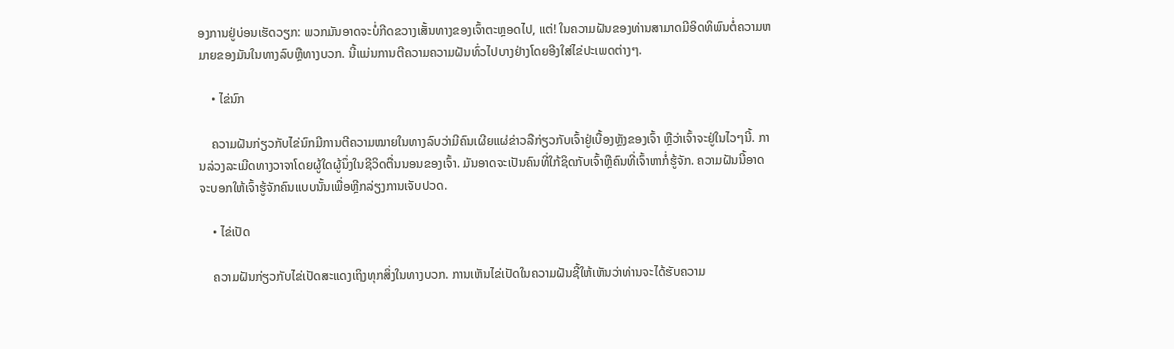ອງການຢູ່ບ່ອນເຮັດວຽກ: ພວກມັນອາດຈະບໍ່ກີດຂວາງເສັ້ນທາງຂອງເຈົ້າຕະຫຼອດໄປ, ແຕ່! ໃນຄວາມຝັນຂອງທ່ານສາມາດມີອິດທິພົນຕໍ່ຄວາມຫມາຍຂອງມັນໃນທາງລົບຫຼືທາງບວກ. ນີ້ແມ່ນການຕີຄວາມຄວາມຝັນທົ່ວໄປບາງຢ່າງໂດຍອີງໃສ່ໄຂ່ປະເພດຕ່າງໆ.

    • ໄຂ່ນົກ

    ຄວາມຝັນກ່ຽວກັບໄຂ່ນົກມີການຕີຄວາມໝາຍໃນທາງລົບວ່າມີຄົນເຜີຍແຜ່ຂ່າວລືກ່ຽວກັບເຈົ້າຢູ່ເບື້ອງຫຼັງຂອງເຈົ້າ ຫຼືວ່າເຈົ້າຈະຢູ່ໃນໄວໆນີ້. ການລ່ວງລະເມີດທາງວາຈາໂດຍຜູ້ໃດຜູ້ນຶ່ງໃນຊີວິດຕື່ນນອນຂອງເຈົ້າ. ມັນອາດຈະເປັນຄົນທີ່ໃກ້ຊິດກັບເຈົ້າຫຼືຄົນທີ່ເຈົ້າຫາກໍ່ຮູ້ຈັກ. ຄວາມຝັນນີ້ອາດຈະບອກໃຫ້ເຈົ້າຮູ້ຈັກຄົນແບບນັ້ນເພື່ອຫຼີກລ່ຽງການເຈັບປວດ.

    • ໄຂ່ເປັດ

    ຄວາມຝັນກ່ຽວກັບໄຂ່ເປັດສະແດງເຖິງທຸກສິ່ງໃນທາງບວກ. ການເຫັນໄຂ່ເປັດໃນຄວາມຝັນຊີ້ໃຫ້ເຫັນວ່າທ່ານຈະໄດ້ຮັບຄວາມ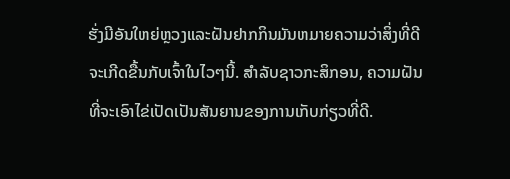ຮັ່ງມີອັນໃຫຍ່ຫຼວງແລະຝັນຢາກກິນມັນຫມາຍຄວາມວ່າສິ່ງທີ່ດີຈະເກີດຂື້ນກັບເຈົ້າໃນໄວໆນີ້. ສໍາລັບຊາວກະສິກອນ, ຄວາມຝັນທີ່ຈະເອົາໄຂ່ເປັດເປັນສັນຍານຂອງການເກັບກ່ຽວທີ່ດີ.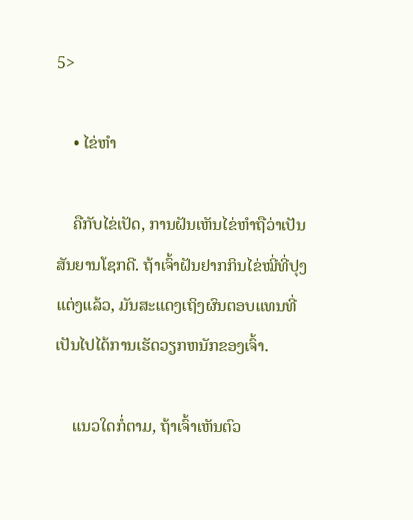5>

    • ໄຂ່ຫຳ

    ຄືກັບໄຂ່ເປັດ, ການຝັນເຫັນໄຂ່ຫຳຖືວ່າເປັນສັນຍານໂຊກດີ. ຖ້າເຈົ້າຝັນຢາກກິນໄຂ່ໝີ່ທີ່ປຸງແຕ່ງແລ້ວ, ມັນສະແດງເຖິງຜົນຕອບແທນທີ່ເປັນໄປໄດ້ການເຮັດວຽກຫນັກຂອງເຈົ້າ.

    ແນວໃດກໍ່ຕາມ, ຖ້າເຈົ້າເຫັນຕົວ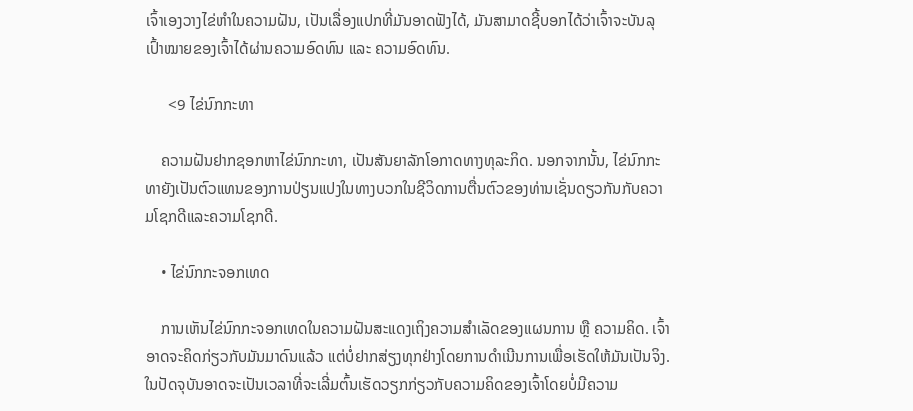ເຈົ້າເອງວາງໄຂ່ຫຳໃນຄວາມຝັນ, ເປັນເລື່ອງແປກທີ່ມັນອາດຟັງໄດ້, ມັນສາມາດຊີ້ບອກໄດ້ວ່າເຈົ້າຈະບັນລຸເປົ້າໝາຍຂອງເຈົ້າໄດ້ຜ່ານຄວາມອົດທົນ ແລະ ຄວາມອົດທົນ.

      <9 ໄຂ່ນົກກະທາ

    ຄວາມຝັນຢາກຊອກຫາໄຂ່ນົກກະທາ, ເປັນສັນຍາລັກໂອກາດທາງທຸລະກິດ. ນອກຈາກນັ້ນ, ໄຂ່ນົກກະທາຍັງເປັນຕົວແທນຂອງການປ່ຽນແປງໃນທາງບວກໃນຊີວິດການຕື່ນຕົວຂອງທ່ານເຊັ່ນດຽວກັນກັບຄວາມໂຊກດີແລະຄວາມໂຊກດີ.

    • ໄຂ່ນົກກະຈອກເທດ

    ການເຫັນໄຂ່ນົກກະຈອກເທດໃນຄວາມຝັນສະແດງເຖິງຄວາມສຳເລັດຂອງແຜນການ ຫຼື ຄວາມຄິດ. ເຈົ້າອາດຈະຄິດກ່ຽວກັບມັນມາດົນແລ້ວ ແຕ່ບໍ່ຢາກສ່ຽງທຸກຢ່າງໂດຍການດຳເນີນການເພື່ອເຮັດໃຫ້ມັນເປັນຈິງ. ໃນປັດຈຸບັນອາດຈະເປັນເວລາທີ່ຈະເລີ່ມຕົ້ນເຮັດວຽກກ່ຽວກັບຄວາມຄິດຂອງເຈົ້າໂດຍບໍ່ມີຄວາມ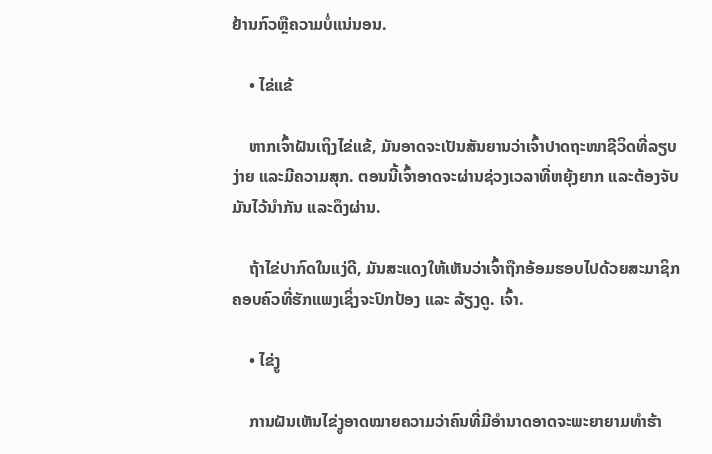ຢ້ານກົວຫຼືຄວາມບໍ່ແນ່ນອນ.

    • ໄຂ່ແຂ້

    ຫາກເຈົ້າຝັນເຖິງໄຂ່ແຂ້, ມັນອາດຈະເປັນສັນຍານວ່າເຈົ້າປາດຖະໜາຊີວິດທີ່ລຽບງ່າຍ ແລະມີຄວາມສຸກ. ຕອນນີ້ເຈົ້າອາດຈະຜ່ານຊ່ວງເວລາທີ່ຫຍຸ້ງຍາກ ແລະຕ້ອງຈັບມັນໄວ້ນຳກັນ ແລະດຶງຜ່ານ.

    ຖ້າໄຂ່ປາກົດໃນແງ່ດີ, ມັນສະແດງໃຫ້ເຫັນວ່າເຈົ້າຖືກອ້ອມຮອບໄປດ້ວຍສະມາຊິກຄອບຄົວທີ່ຮັກແພງເຊິ່ງຈະປົກປ້ອງ ແລະ ລ້ຽງດູ. ເຈົ້າ.

    • ໄຂ່ງູ

    ການຝັນເຫັນໄຂ່ງູອາດໝາຍຄວາມວ່າຄົນທີ່ມີອຳນາດອາດຈະພະຍາຍາມທຳຮ້າ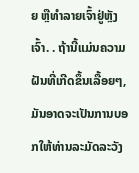ຍ ຫຼືທຳລາຍເຈົ້າຢູ່ຫຼັງເຈົ້າ. . ຖ້ານີ້ແມ່ນຄວາມຝັນທີ່ເກີດຂຶ້ນເລື້ອຍໆ, ມັນອາດຈະເປັນການບອກໃຫ້ທ່ານລະມັດລະວັງ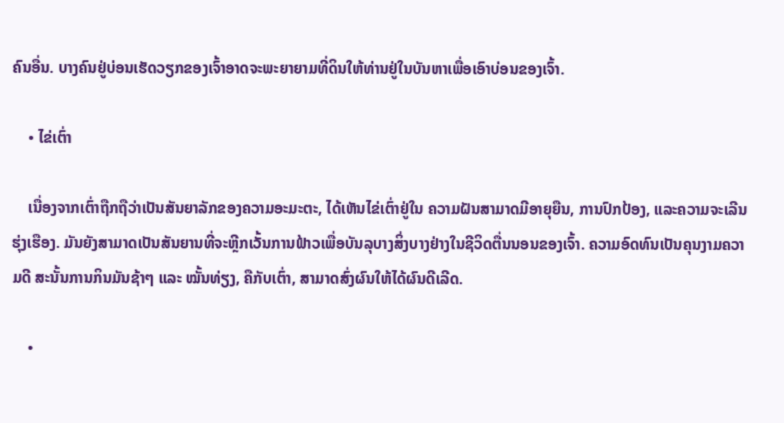ຄົນອື່ນ. ບາງຄົນຢູ່ບ່ອນເຮັດວຽກຂອງເຈົ້າອາດຈະພະຍາຍາມທີ່ດິນໃຫ້ທ່ານຢູ່ໃນບັນຫາເພື່ອເອົາບ່ອນຂອງເຈົ້າ.

    • ໄຂ່ເຕົ່າ

    ເນື່ອງຈາກເຕົ່າຖືກຖືວ່າເປັນສັນຍາລັກຂອງຄວາມອະມະຕະ, ໄດ້ເຫັນໄຂ່ເຕົ່າຢູ່ໃນ ຄວາມຝັນສາມາດມີອາຍຸຍືນ, ການປົກປ້ອງ, ແລະຄວາມຈະເລີນຮຸ່ງເຮືອງ. ມັນຍັງສາມາດເປັນສັນຍານທີ່ຈະຫຼີກເວັ້ນການຟ້າວເພື່ອບັນລຸບາງສິ່ງບາງຢ່າງໃນຊີວິດຕື່ນນອນຂອງເຈົ້າ. ຄວາມອົດທົນເປັນຄຸນງາມຄວາມດີ ສະນັ້ນການກິນມັນຊ້າໆ ແລະ ໝັ້ນທ່ຽງ, ຄືກັບເຕົ່າ, ສາມາດສົ່ງຜົນໃຫ້ໄດ້ຜົນດີເລີດ.

    •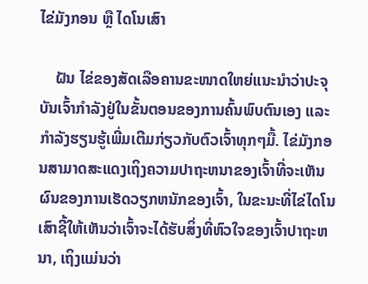ໄຂ່ມັງກອນ ຫຼື ໄດໂນເສົາ

    ຝັນ ໄຂ່ຂອງສັດເລືອຄານຂະໜາດໃຫຍ່ແນະນຳວ່າປະຈຸບັນເຈົ້າກຳລັງຢູ່ໃນຂັ້ນຕອນຂອງການຄົ້ນພົບຕົນເອງ ແລະກຳລັງຮຽນຮູ້ເພີ່ມເຕີມກ່ຽວກັບຕົວເຈົ້າທຸກໆມື້. ໄຂ່ມັງກອນສາມາດສະແດງເຖິງຄວາມປາຖະຫນາຂອງເຈົ້າທີ່ຈະເຫັນຜົນຂອງການເຮັດວຽກຫນັກຂອງເຈົ້າ, ໃນຂະນະທີ່ໄຂ່ໄດໂນເສົາຊີ້ໃຫ້ເຫັນວ່າເຈົ້າຈະໄດ້ຮັບສິ່ງທີ່ຫົວໃຈຂອງເຈົ້າປາຖະຫນາ, ເຖິງແມ່ນວ່າ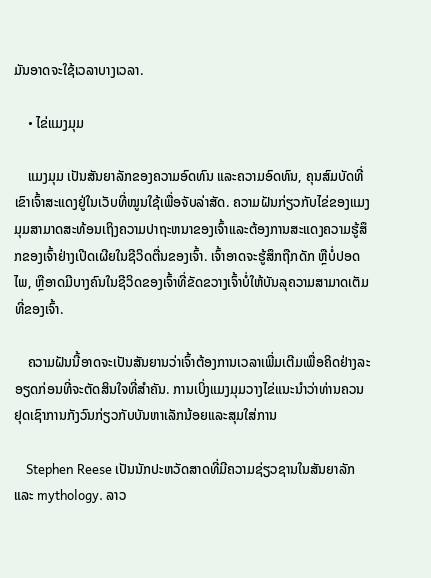ມັນອາດຈະໃຊ້ເວລາບາງເວລາ.

    • ໄຂ່ແມງມຸມ

    ແມງມຸມ ເປັນສັນຍາລັກຂອງຄວາມອົດທົນ ແລະຄວາມອົດທົນ, ຄຸນສົມບັດທີ່ເຂົາເຈົ້າສະແດງຢູ່ໃນເວັບທີ່ໝູນໃຊ້ເພື່ອຈັບລ່າສັດ. ຄວາມຝັນກ່ຽວກັບໄຂ່ຂອງແມງມຸມສາມາດສະທ້ອນເຖິງຄວາມປາຖະຫນາຂອງເຈົ້າແລະຕ້ອງການສະແດງຄວາມຮູ້ສຶກຂອງເຈົ້າຢ່າງເປີດເຜີຍໃນຊີວິດຕື່ນຂອງເຈົ້າ. ເຈົ້າອາດຈະຮູ້ສຶກຖືກດັກ ຫຼືບໍ່ປອດໄພ, ຫຼືອາດມີບາງຄົນໃນຊີວິດຂອງເຈົ້າທີ່ຂັດຂວາງເຈົ້າບໍ່ໃຫ້ບັນລຸຄວາມສາມາດເຕັມທີ່ຂອງເຈົ້າ.

    ຄວາມຝັນນີ້ອາດຈະເປັນສັນຍານວ່າເຈົ້າຕ້ອງການເວລາເພີ່ມເຕີມເພື່ອຄິດຢ່າງລະອຽດກ່ອນທີ່ຈະຕັດສິນໃຈທີ່ສຳຄັນ. ການເບິ່ງແມງມຸມວາງໄຂ່ແນະນໍາວ່າທ່ານຄວນຢຸດເຊົາການກັງວົນກ່ຽວກັບບັນຫາເລັກນ້ອຍແລະສຸມໃສ່ການ

    Stephen Reese ເປັນນັກປະຫວັດສາດທີ່ມີຄວາມຊ່ຽວຊານໃນສັນຍາລັກແລະ mythology. ລາວ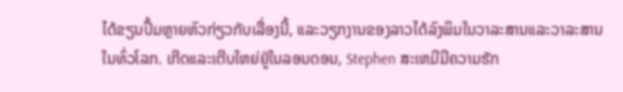ໄດ້ຂຽນປຶ້ມຫຼາຍຫົວກ່ຽວກັບເລື່ອງນີ້, ແລະວຽກງານຂອງລາວໄດ້ລົງພິມໃນວາລະສານແລະວາລະສານໃນທົ່ວໂລກ. ເກີດແລະເຕີບໃຫຍ່ຢູ່ໃນລອນດອນ, Stephen ສະເຫມີມີຄວາມຮັກ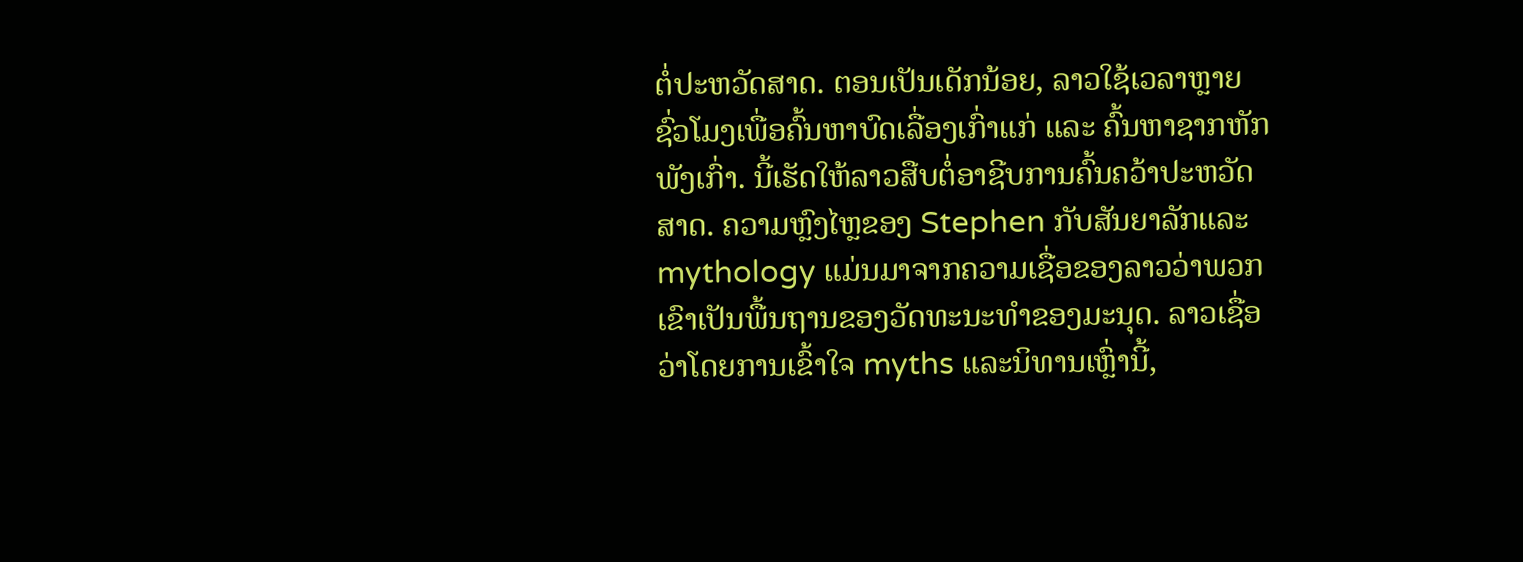ຕໍ່ປະຫວັດສາດ. ຕອນເປັນເດັກນ້ອຍ, ລາວໃຊ້ເວລາຫຼາຍຊົ່ວໂມງເພື່ອຄົ້ນຫາບົດເລື່ອງເກົ່າແກ່ ແລະ ຄົ້ນຫາຊາກຫັກພັງເກົ່າ. ນີ້ເຮັດໃຫ້ລາວສືບຕໍ່ອາຊີບການຄົ້ນຄວ້າປະຫວັດສາດ. ຄວາມຫຼົງໄຫຼຂອງ Stephen ກັບສັນຍາລັກແລະ mythology ແມ່ນມາຈາກຄວາມເຊື່ອຂອງລາວວ່າພວກເຂົາເປັນພື້ນຖານຂອງວັດທະນະທໍາຂອງມະນຸດ. ລາວເຊື່ອວ່າໂດຍການເຂົ້າໃຈ myths ແລະນິທານເຫຼົ່ານີ້,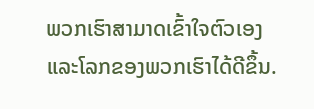ພວກເຮົາສາມາດເຂົ້າໃຈຕົວເອງແລະໂລກຂອງພວກເຮົາໄດ້ດີຂຶ້ນ.